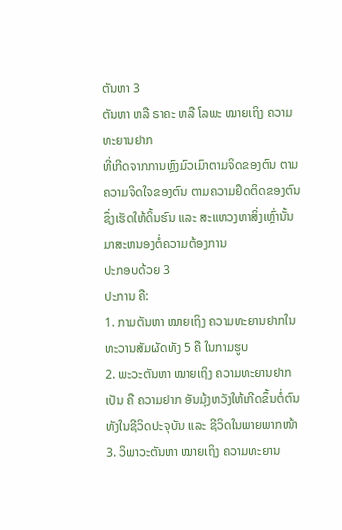ຕັນຫາ 3
ຕັນຫາ ຫລື ຣາຄະ ຫລື ໂລພະ ໝາຍເຖິງ ຄວາມທະຍານຢາກ
ທີ່ເກີດຈາກການຫຼົງມົວເມົາຕາມຈິດຂອງຕົນ ຕາມຄວາມຈິດໃຈຂອງຕົນ ຕາມຄວາມຢຶດຕິດຂອງຕົນ ຊຶ່ງເຮັດໃຫ້ດິ້ນຮົນ ແລະ ສະແຫວງຫາສິ່ງເຫຼົ່ານັ້ນ ມາສະຫນອງຕໍ່ຄວາມຕ້ອງການ
ປະກອບດ້ວຍ 3
ປະການ ຄື:
1. ກາມຕັນຫາ ໝາຍເຖິງ ຄວາມທະຍານຢາກໃນທະວານສັມຜັດທັງ 5 ຄື ໃນກາມຮູບ
2. ພະວະຕັນຫາ ໝາຍເຖິງ ຄວາມທະຍານຢາກເປັນ ຄື ຄວາມຢາກ ອັນມຸ້ງຫວັງໃຫ້ເກີດຂຶ້ນຕໍ່ຕົນທັງໃນຊີວິດປະຈຸບັນ ແລະ ຊີວິດໃນພາຍພາກໜ້າ
3. ວິພາວະຕັນຫາ ໝາຍເຖິງ ຄວາມທະຍານ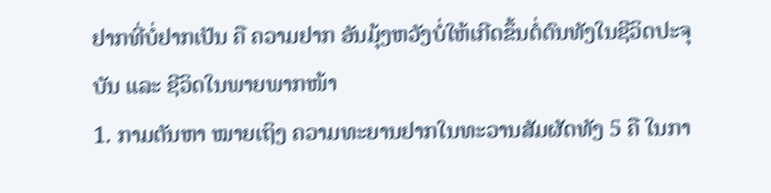ຢາກທີ່ບໍ່ຢາກເປັນ ຄື ຄວາມຢາກ ອັນມຸ້ງຫວັງບໍ່ໃຫ້ເກີດຂຶ້ນຕໍ່ຕົນທັງໃນຊີວິດປະຈຸບັນ ແລະ ຊີວິດໃນພາຍພາກໜ້າ
1. ກາມຕັນຫາ ໝາຍເຖິງ ຄວາມທະຍານຢາກໃນທະວານສັມຜັດທັງ 5 ຄື ໃນກາ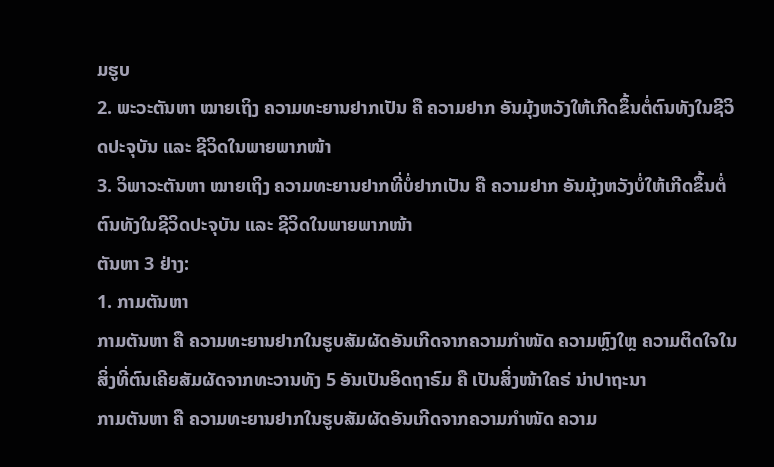ມຮູບ
2. ພະວະຕັນຫາ ໝາຍເຖິງ ຄວາມທະຍານຢາກເປັນ ຄື ຄວາມຢາກ ອັນມຸ້ງຫວັງໃຫ້ເກີດຂຶ້ນຕໍ່ຕົນທັງໃນຊີວິດປະຈຸບັນ ແລະ ຊີວິດໃນພາຍພາກໜ້າ
3. ວິພາວະຕັນຫາ ໝາຍເຖິງ ຄວາມທະຍານຢາກທີ່ບໍ່ຢາກເປັນ ຄື ຄວາມຢາກ ອັນມຸ້ງຫວັງບໍ່ໃຫ້ເກີດຂຶ້ນຕໍ່ຕົນທັງໃນຊີວິດປະຈຸບັນ ແລະ ຊີວິດໃນພາຍພາກໜ້າ
ຕັນຫາ 3 ຢ່າງ:
1. ກາມຕັນຫາ
ກາມຕັນຫາ ຄື ຄວາມທະຍານຢາກໃນຮູບສັມຜັດອັນເກີດຈາກຄວາມກຳໜັດ ຄວາມຫຼົງໃຫຼ ຄວາມຕິດໃຈໃນສິ່ງທີ່ຕົນເຄີຍສັມຜັດຈາກທະວານທັງ 5 ອັນເປັນອິດຖາຣົມ ຄື ເປັນສິ່ງໜ້າໃຄຣ່ ນ່າປາຖະນາ
ກາມຕັນຫາ ຄື ຄວາມທະຍານຢາກໃນຮູບສັມຜັດອັນເກີດຈາກຄວາມກຳໜັດ ຄວາມ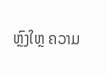ຫຼົງໃຫຼ ຄວາມ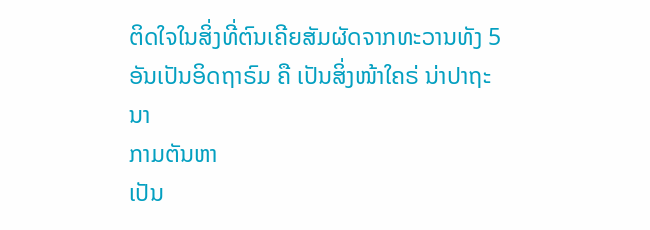ຕິດໃຈໃນສິ່ງທີ່ຕົນເຄີຍສັມຜັດຈາກທະວານທັງ 5 ອັນເປັນອິດຖາຣົມ ຄື ເປັນສິ່ງໜ້າໃຄຣ່ ນ່າປາຖະນາ
ກາມຕັນຫາ
ເປັນ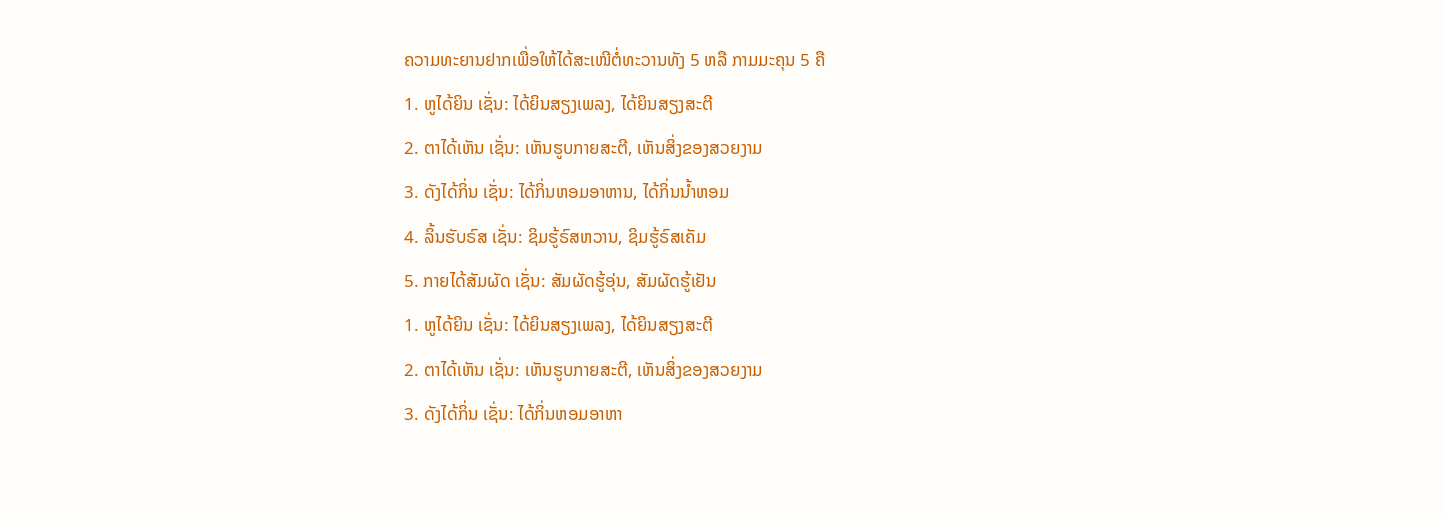ຄວາມທະຍານຢາກເພື່ອໃຫ້ໄດ້ສະເໜີຕໍ່ທະວານທັງ 5 ຫລື ກາມມະຄຸນ 5 ຄື
1. ຫູໄດ້ຍິນ ເຊັ່ນ: ໄດ້ຍິນສຽງເພລງ, ໄດ້ຍິນສຽງສະຕີ
2. ຕາໄດ້ເຫັນ ເຊັ່ນ: ເຫັນຮູບກາຍສະຕີ, ເຫັນສິ່ງຂອງສວຍງາມ
3. ດັງໄດ້ກິ່ນ ເຊັ່ນ: ໄດ້ກິ່ນຫອມອາຫານ, ໄດ້ກິ່ນນ້ຳຫອມ
4. ລິ້ນຮັບຣົສ ເຊັ່ນ: ຊິມຮູ້ຣົສຫວານ, ຊິມຮູ້ຣົສເຄັມ
5. ກາຍໄດ້ສັມຜັດ ເຊັ່ນ: ສັມຜັດຮູ້ອຸ່ນ, ສັມຜັດຮູ້ເຢັນ
1. ຫູໄດ້ຍິນ ເຊັ່ນ: ໄດ້ຍິນສຽງເພລງ, ໄດ້ຍິນສຽງສະຕີ
2. ຕາໄດ້ເຫັນ ເຊັ່ນ: ເຫັນຮູບກາຍສະຕີ, ເຫັນສິ່ງຂອງສວຍງາມ
3. ດັງໄດ້ກິ່ນ ເຊັ່ນ: ໄດ້ກິ່ນຫອມອາຫາ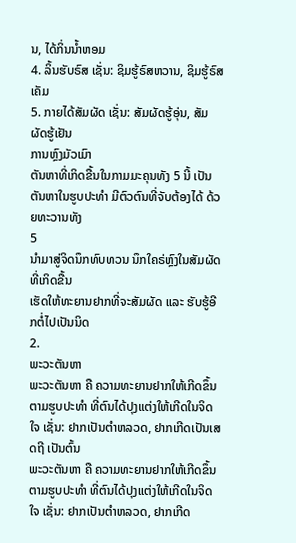ນ, ໄດ້ກິ່ນນ້ຳຫອມ
4. ລິ້ນຮັບຣົສ ເຊັ່ນ: ຊິມຮູ້ຣົສຫວານ, ຊິມຮູ້ຣົສເຄັມ
5. ກາຍໄດ້ສັມຜັດ ເຊັ່ນ: ສັມຜັດຮູ້ອຸ່ນ, ສັມຜັດຮູ້ເຢັນ
ການຫຼົງມັວເມົາ
ຕັນຫາທີ່ເກິດຂື້ນໃນກາມມະຄຸນທັງ 5 ນີ້ ເປັນຕັນຫາໃນຮູບປະທຳ ມີຕົວຕົນທີ່ຈັບຕ້ອງໄດ້ ດ້ວຍທະວານທັງ
5
ນຳມາສູ່ຈິດນຶກທົບທວນ ນຶກໃຄຣ່ຫຼົງໃນສັມຜັດທີ່ເກິດຂື້ນ
ເຮັດໃຫ້ທະຍານຢາກທີ່ຈະສັມຜັດ ແລະ ຮັບຮູ້ອີກຕໍ່ໄປເປັນນິດ
2.
ພະວະຕັນຫາ
ພະວະຕັນຫາ ຄື ຄວາມທະຍານຢາກໃຫ້ເກີດຂຶ້ນຕາມຮູບປະທໍາ ທີ່ຕົນໄດ້ປຸງແຕ່ງໃຫ້ເກີດໃນຈິດໃຈ ເຊັ່ນ: ຢາກເປັນຕຳຫລວດ, ຢາກເກີດເປັນເສດຖີ ເປັນຕົ້ນ
ພະວະຕັນຫາ ຄື ຄວາມທະຍານຢາກໃຫ້ເກີດຂຶ້ນຕາມຮູບປະທໍາ ທີ່ຕົນໄດ້ປຸງແຕ່ງໃຫ້ເກີດໃນຈິດໃຈ ເຊັ່ນ: ຢາກເປັນຕຳຫລວດ, ຢາກເກີດ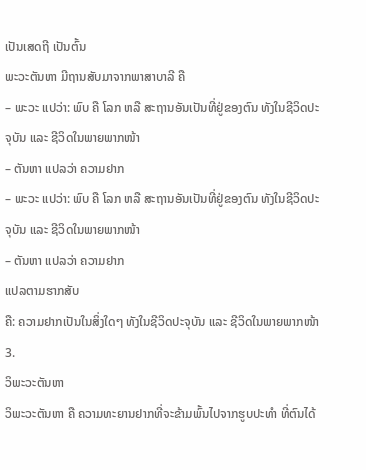ເປັນເສດຖີ ເປັນຕົ້ນ
ພະວະຕັນຫາ ມີຖານສັບມາຈາກພາສາບາລີ ຄື
– ພະວະ ແປວ່າ: ພົບ ຄື ໂລກ ຫລື ສະຖານອັນເປັນທີ່ຢູ່ຂອງຕົນ ທັງໃນຊີວິດປະຈຸບັນ ແລະ ຊີວິດໃນພາຍພາກໜ້າ
– ຕັນຫາ ແປລວ່າ ຄວາມຢາກ
– ພະວະ ແປວ່າ: ພົບ ຄື ໂລກ ຫລື ສະຖານອັນເປັນທີ່ຢູ່ຂອງຕົນ ທັງໃນຊີວິດປະຈຸບັນ ແລະ ຊີວິດໃນພາຍພາກໜ້າ
– ຕັນຫາ ແປລວ່າ ຄວາມຢາກ
ແປລຕາມຮາກສັບ
ຄື: ຄວາມຢາກເປັນໃນສິ່ງໃດໆ ທັງໃນຊີວິດປະຈຸບັນ ແລະ ຊີວິດໃນພາຍພາກໜ້າ
3.
ວິພະວະຕັນຫາ
ວິພະວະຕັນຫາ ຄື ຄວາມທະຍານຢາກທີ່ຈະຂ້າມພົ້ນໄປຈາກຮູບປະທໍາ ທີ່ຕົນໄດ້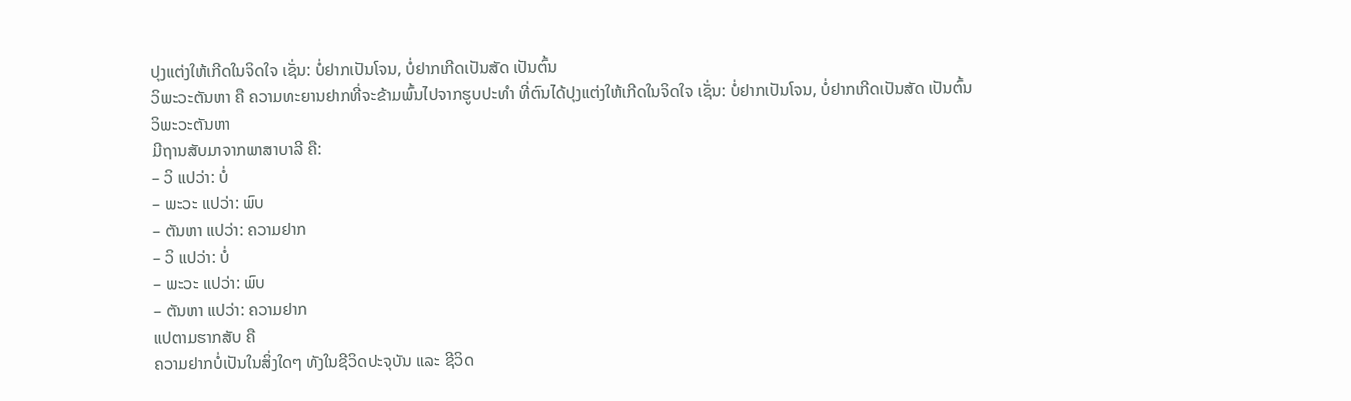ປຸງແຕ່ງໃຫ້ເກີດໃນຈິດໃຈ ເຊັ່ນ: ບໍ່ຢາກເປັນໂຈນ, ບໍ່ຢາກເກີດເປັນສັດ ເປັນຕົ້ນ
ວິພະວະຕັນຫາ ຄື ຄວາມທະຍານຢາກທີ່ຈະຂ້າມພົ້ນໄປຈາກຮູບປະທໍາ ທີ່ຕົນໄດ້ປຸງແຕ່ງໃຫ້ເກີດໃນຈິດໃຈ ເຊັ່ນ: ບໍ່ຢາກເປັນໂຈນ, ບໍ່ຢາກເກີດເປັນສັດ ເປັນຕົ້ນ
ວິພະວະຕັນຫາ
ມີຖານສັບມາຈາກພາສາບາລີ ຄື:
– ວິ ແປວ່າ: ບໍ່
– ພະວະ ແປວ່າ: ພົບ
– ຕັນຫາ ແປວ່າ: ຄວາມຢາກ
– ວິ ແປວ່າ: ບໍ່
– ພະວະ ແປວ່າ: ພົບ
– ຕັນຫາ ແປວ່າ: ຄວາມຢາກ
ແປຕາມຮາກສັບ ຄື
ຄວາມຢາກບໍ່ເປັນໃນສິ່ງໃດໆ ທັງໃນຊີວິດປະຈຸບັນ ແລະ ຊີວິດ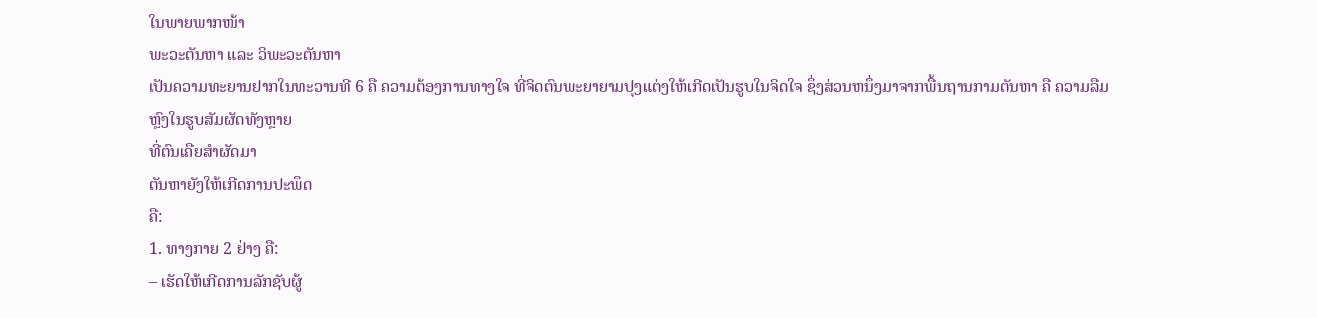ໃນພາຍພາກໜ້າ
ພະວະຕັນຫາ ແລະ ວິພະວະຕັນຫາ
ເປັນຄວາມທະຍານຢາກໃນທະວານທີ 6 ຄື ຄວາມຕ້ອງການທາງໃຈ ທີ່ຈິດຕົນພະຍາຍາມປຸງແຕ່ງໃຫ້ເກີດເປັນຮູບໃນຈິດໃຈ ຊຶ່ງສ່ວນຫນຶ່ງມາຈາກພື້ນຖານກາມຕັນຫາ ຄື ຄວາມລືມຫຼົງໃນຮູບສັມຜັດທັງຫຼາຍ
ທີ່ຕົນເຄືຍສໍາຜັດມາ
ຕັນຫາຍັງໃຫ້ເກີດການປະພຶດ
ຄື:
1. ທາງກາຍ 2 ຢ່າງ ຄື:
– ເຮັດໃຫ້ເກີດການລັກຊັບຜູ້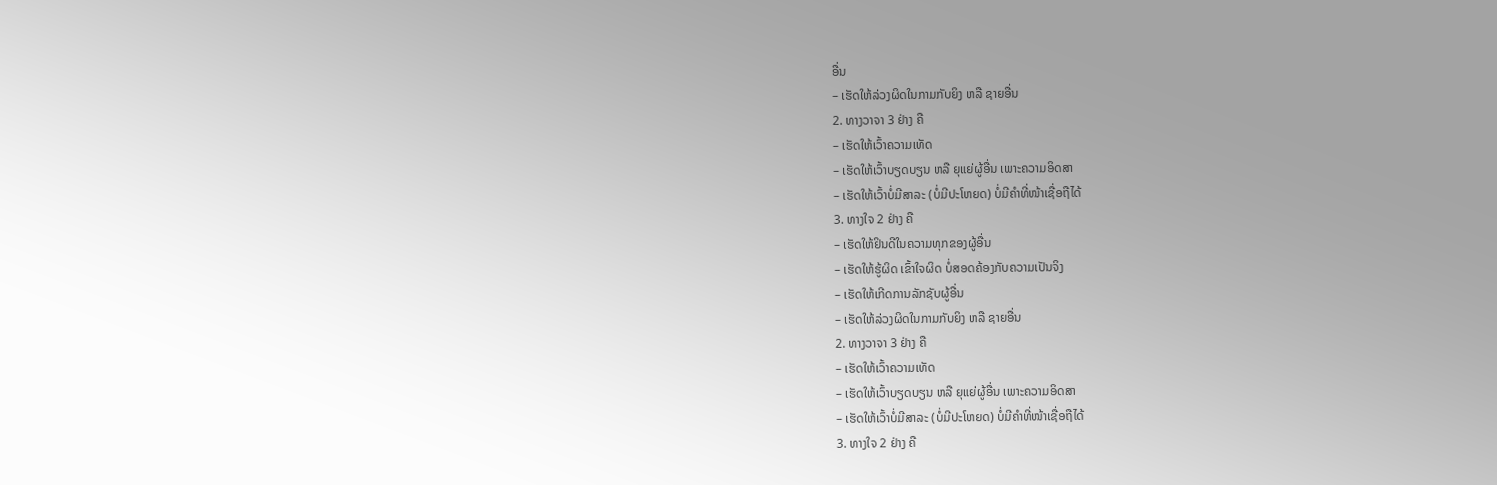ອື່ນ
– ເຮັດໃຫ້ລ່ວງຜິດໃນກາມກັບຍິງ ຫລື ຊາຍອື່ນ
2. ທາງວາຈາ 3 ຢ່າງ ຄື
– ເຮັດໃຫ້ເວົ້າຄວາມເທັດ
– ເຮັດໃຫ້ເວົ້າບຽດບຽນ ຫລື ຍຸແຍ່ຜູ້ອື່ນ ເພາະຄວາມອິດສາ
– ເຮັດໃຫ້ເວົ້າບໍ່ມີສາລະ (ບໍ່ມີປະໂຫຍດ) ບໍ່ມີຄຳທີ່ໜ້າເຊື່ອຖືໄດ້
3. ທາງໃຈ 2 ຢ່າງ ຄື
– ເຮັດໃຫ້ຢິນດີໃນຄວາມທຸກຂອງຜູ້ອື່ນ
– ເຮັດໃຫ້ຮູ້ຜິດ ເຂົ້າໃຈຜິດ ບໍ່ສອດຄ້ອງກັບຄວາມເປັນຈິງ
– ເຮັດໃຫ້ເກີດການລັກຊັບຜູ້ອື່ນ
– ເຮັດໃຫ້ລ່ວງຜິດໃນກາມກັບຍິງ ຫລື ຊາຍອື່ນ
2. ທາງວາຈາ 3 ຢ່າງ ຄື
– ເຮັດໃຫ້ເວົ້າຄວາມເທັດ
– ເຮັດໃຫ້ເວົ້າບຽດບຽນ ຫລື ຍຸແຍ່ຜູ້ອື່ນ ເພາະຄວາມອິດສາ
– ເຮັດໃຫ້ເວົ້າບໍ່ມີສາລະ (ບໍ່ມີປະໂຫຍດ) ບໍ່ມີຄຳທີ່ໜ້າເຊື່ອຖືໄດ້
3. ທາງໃຈ 2 ຢ່າງ ຄື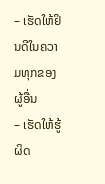– ເຮັດໃຫ້ຢິນດີໃນຄວາມທຸກຂອງຜູ້ອື່ນ
– ເຮັດໃຫ້ຮູ້ຜິດ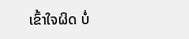ເຂົ້າໃຈຜິດ ບໍ່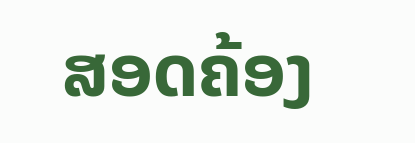ສອດຄ້ອງ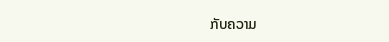ກັບຄວາມ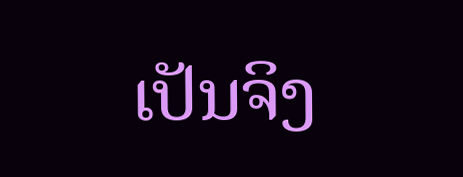ເປັນຈິງ